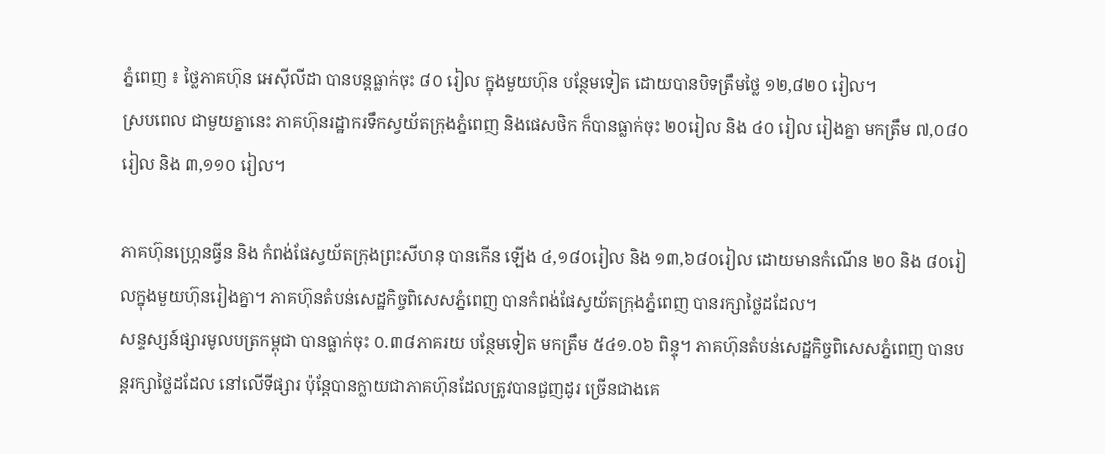ភ្នំពេញ ៖ ថ្លៃភាគហ៊ុន អេស៊ីលីដា បានបន្តធ្លាក់ចុះ ៨០ រៀល ក្នុងមួយហ៊ុន បន្ថែមទៀត ដោយបានបិទត្រឹមថ្លៃ ១២,៨២០ រៀល។
ស្របពេល ជាមួយគ្នានេះ ភាគហ៊ុនរដ្ឋាករទឹកស្វយ័តក្រុងភ្នំពេញ និងផេសថិក ក៏បានធ្លាក់ចុះ ២០រៀល និង ៤០ រៀល រៀងគ្នា មកត្រឹម ៧,០៨០រៀល និង ៣,១១០ រៀល។

ភាគហ៊ុនហ្ក្រេនធ្វីន និង កំពង់ផែស្វយ័តក្រុងព្រះសីហនុ បានកើន ឡើង ៤,១៨០រៀល និង ១៣,៦៨០រៀល ដោយមានកំណើន ២០ និង ៨០រៀលក្នុងមួយហ៊ុនរៀងគ្នា។ ភាគហ៊ុនតំបន់សេដ្ឋកិច្ចពិសេសភ្នំពេញ បានកំពង់ផែស្វយ័តក្រុងភ្នំពេញ បានរក្សាថ្លៃដដែល។
សន្ទស្សន៍ផ្សារមូលបត្រកម្ពុជា បានធ្លាក់ចុះ ០.៣៨ភាគរយ បន្ថែមទៀត មកត្រឹម ៥៤១.០៦ ពិន្ទុ។ ភាគហ៊ុនតំបន់សេដ្ឋកិច្ចពិសេសភ្នំពេញ បានបន្តរក្សាថ្លៃដដែល នៅលើទីផ្សារ ប៉ុន្តែបានក្លាយជាភាគហ៊ុនដែលត្រូវបានជួញដូរ ច្រើនជាងគេ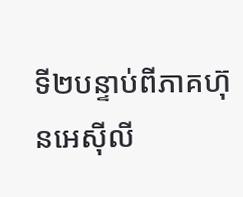ទី២បន្ទាប់ពីភាគហ៊ុនអេស៊ីលី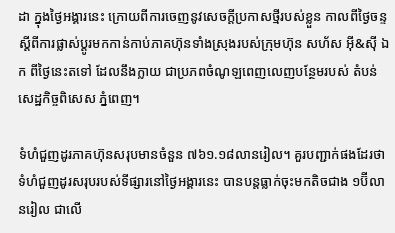ដា ក្នុងថ្ងៃអង្គារនេះ ក្រោយពីការចេញនូវសេចក្តីប្រកាសថ្មីរបស់ខ្លួន កាលពីថ្ងៃចន្ទ ស្តីពីការផ្លាស់ប្តូរមកកាន់កាប់ភាគហ៊ុនទាំងស្រុងរបស់ក្រុមហ៊ុន សហ័ស អ៊ី&ស៊ី ឯក ពីថ្ងៃនេះតទៅ ដែលនឹងក្លាយ ជាប្រភពចំណូឡពេញលេញបន្ថែមរបស់ តំបន់សេដ្ឋកិច្ចពិសេស ភ្នំពេញ។

ទំហំជួញដូរភាគហ៊ុនសរុបមានចំនួន ៧៦១.១៨លានរៀល។ គួរបញ្ជាក់ផងដែរថា ទំហំជួញដូរសរុបរបស់ទីផ្សារនៅថ្ងៃអង្គារនេះ បានបន្តធ្លាក់ចុះមកតិចជាង ១ប៊ីលានរៀល ជាលើ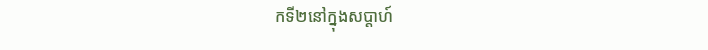កទី២នៅក្នុងសប្តាហ៍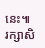នេះ៕
រក្សាសិ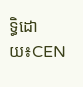ទ្ធិដោយ៖CEN